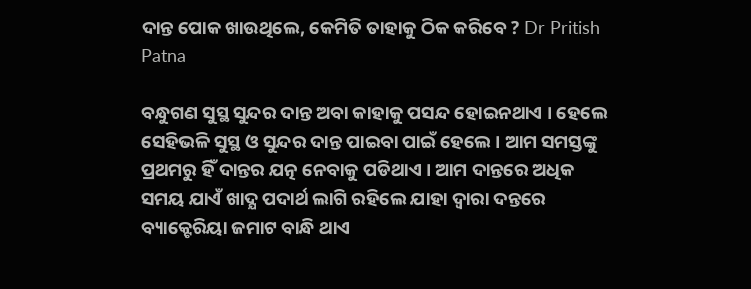ଦାନ୍ତ ପୋକ ଖାଉଥିଲେ, କେମିତି ତାହାକୁ ଠିକ କରିବେ ? Dr Pritish Patna

ବନ୍ଧୁଗଣ ସୁସ୍ଥ ସୁନ୍ଦର ଦାନ୍ତ ଅବା କାହାକୁ ପସନ୍ଦ ହୋଇନଥାଏ । ହେଲେ ସେହିଭଳି ସୁସ୍ଥ ଓ ସୁନ୍ଦର ଦାନ୍ତ ପାଇବା ପାଇଁ ହେଲେ । ଆମ ସମସ୍ତଙ୍କୁ ପ୍ରଥମରୁ ହିଁ ଦାନ୍ତର ଯତ୍ନ ନେବାକୁ ପଡିଥାଏ । ଆମ ଦାନ୍ତରେ ଅଧିକ ସମୟ ଯାଏଁ ଖାଦ୍ଯ ପଦାର୍ଥ ଲାଗି ରହିଲେ ଯାହା ଦ୍ଵାରା ଦନ୍ତରେ ବ୍ୟାକ୍ଟେରିୟା ଜମାଟ ବାନ୍ଧି ଥାଏ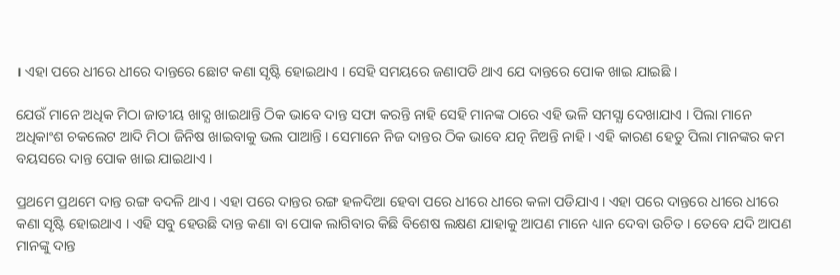। ଏହା ପରେ ଧୀରେ ଧୀରେ ଦାନ୍ତରେ ଛୋଟ କଣା ସୃଷ୍ଟି ହୋଇଥାଏ । ସେହି ସମୟରେ ଜଣାପଡି ଥାଏ ଯେ ଦାନ୍ତରେ ପୋକ ଖାଇ ଯାଇଛି ।

ଯେଉଁ ମାନେ ଅଧିକ ମିଠା ଜାତୀୟ ଖାଦ୍ଯ ଖାଇଥାନ୍ତି ଠିକ ଭାବେ ଦାନ୍ତ ସଫା କରନ୍ତି ନାହି ସେହି ମାନଙ୍କ ଠାରେ ଏହି ଭଳି ସମସ୍ଯା ଦେଖାଯାଏ । ପିଲା ମାନେ ଅଧିକାଂଶ ଚକଲେଟ ଆଦି ମିଠା ଜିନିଷ ଖାଇବାକୁ ଭଲ ପାଆନ୍ତି । ସେମାନେ ନିଜ ଦାନ୍ତର ଠିକ ଭାବେ ଯତ୍ନ ନିଅନ୍ତି ନାହି । ଏହି କାରଣ ହେତୁ ପିଲା ମାନଙ୍କର କମ ବୟସରେ ଦାନ୍ତ ପୋକ ଖାଇ ଯାଇଥାଏ ।

ପ୍ରଥମେ ପ୍ରଥମେ ଦାନ୍ତ ରଙ୍ଗ ବଦଳି ଥାଏ । ଏହା ପରେ ଦାନ୍ତର ରଙ୍ଗ ହଳଦିଆ ହେବା ପରେ ଧୀରେ ଧୀରେ କଳା ପଡିଯାଏ । ଏହା ପରେ ଦାନ୍ତରେ ଧୀରେ ଧୀରେ କଣା ସୃଷ୍ଟି ହୋଇଥାଏ । ଏହି ସବୁ ହେଉଛି ଦାନ୍ତ କଣା ବା ପୋକ ଲାଗିବାର କିଛି ବିଶେଷ ଲକ୍ଷଣ ଯାହାକୁ ଆପଣ ମାନେ ଧ୍ୟାନ ଦେବା ଉଚିତ । ତେବେ ଯଦି ଆପଣ ମାନଙ୍କୁ ଦାନ୍ତ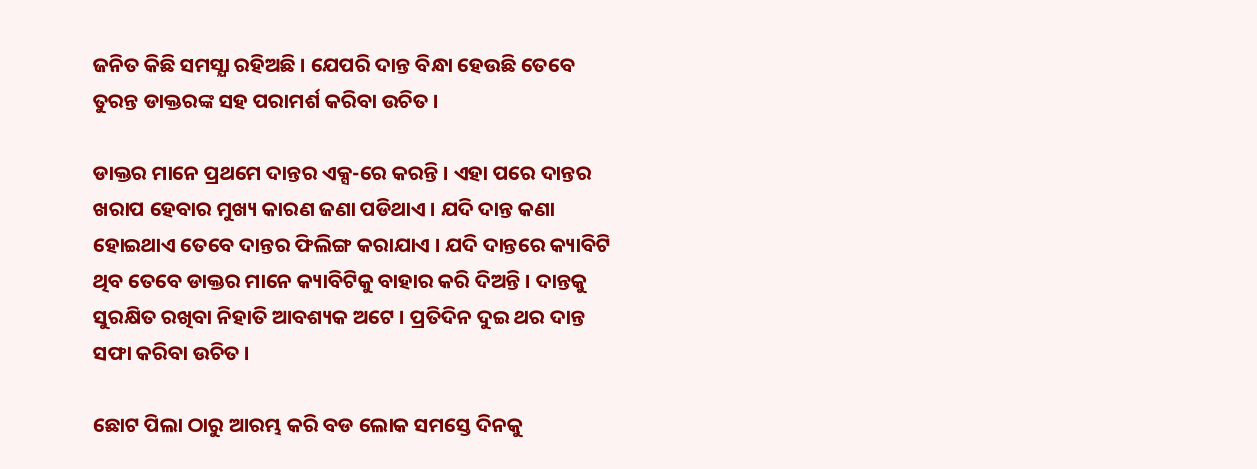ଜନିତ କିଛି ସମସ୍ଯା ରହିଅଛି । ଯେପରି ଦାନ୍ତ ବିନ୍ଧା ହେଉଛି ତେବେ ତୁରନ୍ତ ଡାକ୍ତରଙ୍କ ସହ ପରାମର୍ଶ କରିବା ଉଚିତ ।

ଡାକ୍ତର ମାନେ ପ୍ରଥମେ ଦାନ୍ତର ଏକ୍ସ-ରେ କରନ୍ତି । ଏହା ପରେ ଦାନ୍ତର ଖରାପ ହେବାର ମୁଖ୍ୟ କାରଣ ଜଣା ପଡିଥାଏ । ଯଦି ଦାନ୍ତ କଣା ହୋଇଥାଏ ତେବେ ଦାନ୍ତର ଫିଲିଙ୍ଗ କରାଯାଏ । ଯଦି ଦାନ୍ତରେ କ୍ୟାବିଟି ଥିବ ତେବେ ଡାକ୍ତର ମାନେ କ୍ୟାବିଟିକୁ ବାହାର କରି ଦିଅନ୍ତି । ଦାନ୍ତକୁ ସୁରକ୍ଷିତ ରଖିବା ନିହାତି ଆବଶ୍ୟକ ଅଟେ । ପ୍ରତିଦିନ ଦୁଇ ଥର ଦାନ୍ତ ସଫା କରିବା ଉଚିତ ।

ଛୋଟ ପିଲା ଠାରୁ ଆରମ୍ଭ କରି ବଡ ଲୋକ ସମସ୍ତେ ଦିନକୁ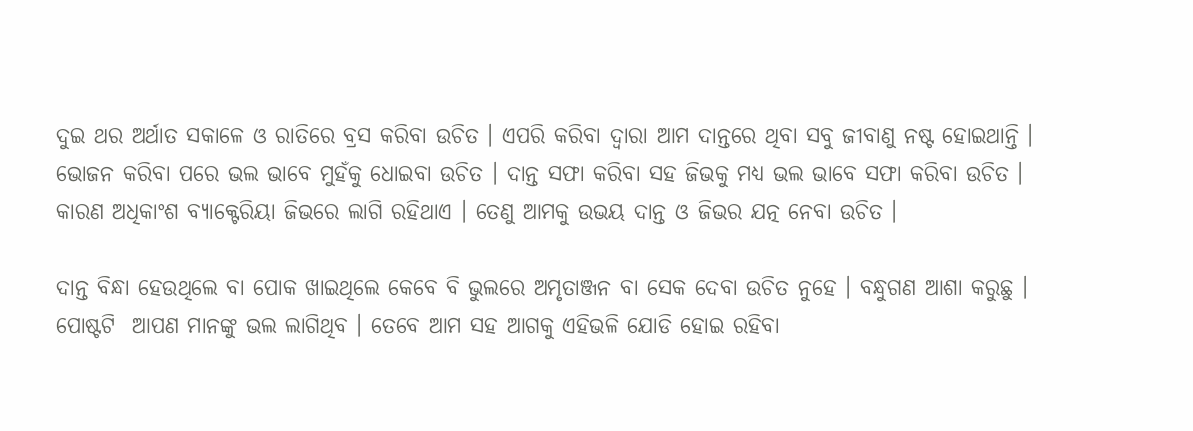ଦୁଇ ଥର ଅର୍ଥାତ ସକାଳେ ଓ ରାତିରେ ବ୍ରସ କରିବା ଉଚିତ । ଏପରି କରିବା ଦ୍ଵାରା ଆମ ଦାନ୍ତରେ ଥିବା ସବୁ ଜୀବାଣୁ ନଷ୍ଟ ହୋଇଥାନ୍ତି । ଭୋଜନ କରିବା ପରେ ଭଲ ଭାବେ ମୁହଁକୁ ଧୋଇବା ଉଚିତ । ଦାନ୍ତ ସଫା କରିବା ସହ ଜିଭକୁ ମଧ୍ୟ ଭଲ ଭାବେ ସଫା କରିବା ଉଚିତ । କାରଣ ଅଧିକାଂଶ ବ୍ୟାକ୍ଟେରିୟା ଜିଭରେ ଲାଗି ରହିଥାଏ । ତେଣୁ ଆମକୁ ଉଭୟ ଦାନ୍ତ ଓ ଜିଭର ଯତ୍ନ ନେବା ଉଚିତ ।

ଦାନ୍ତ ବିନ୍ଧା ହେଉଥିଲେ ବା ପୋକ ଖାଇଥିଲେ କେବେ ବି ଭୁଲରେ ଅମୃତାଞ୍ଜନ ବା ସେକ ଦେବା ଉଚିତ ନୁହେ । ବନ୍ଧୁଗଣ ଆଶା କରୁଛୁ । ପୋଷ୍ଟଟି  ଆପଣ ମାନଙ୍କୁ ଭଲ ଲାଗିଥିବ । ତେବେ ଆମ ସହ ଆଗକୁ ଏହିଭଳି ଯୋଡି ହୋଇ ରହିବା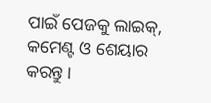ପାଇଁ ପେଜକୁ ଲାଇକ୍, କମେଣ୍ଟ ଓ ଶେୟାର କରନ୍ତୁ ।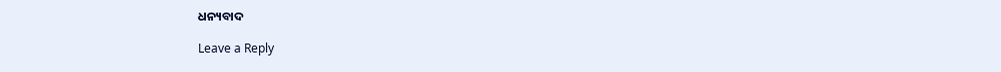ଧନ୍ୟବାଦ

Leave a Reply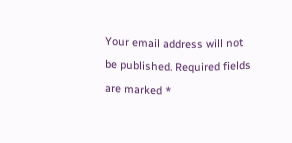Your email address will not be published. Required fields are marked *